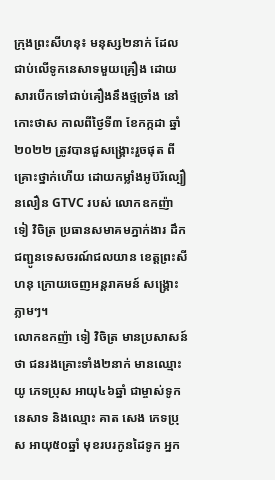ក្រុងព្រះសីហនុ៖ មនុស្ស២នាក់ ដែលជាប់លើទូកនេសាទមួយគ្រឿង ដោយសារបើកទៅជាប់គឿងនឹងថ្មច្រាំង នៅកោះថាស កាលពីថ្ងៃទី៣ ខែកក្កដា ឆ្នាំ២០២២ ត្រូវបានជួសង្គ្រោះរួចផុត ពីគ្រោះថ្នាក់ហើយ ដោយកម្លាំងអូប៊រ័ល្បឿនលឿន GTVC របស់ លោកឧកញ៉ា ទៀ វិចិត្រ ប្រធានសមាគមភ្នាក់ងារ ដឹកជញ្ជូនទេសចរណ៍ជលយាន ខេត្តព្រះសីហនុ ក្រោយចេញអន្តរាគមន៍ សង្គ្រោះភ្លាមៗ។
លោកឧកញ៉ា ទៀ វិចិត្រ មានប្រសាសន៍ថា ជនរងគ្រោះទាំង២នាក់ មានឈ្មោះ យូ ភេទប្រុស អាយុ៤៦ឆ្នាំ ជាម្ចាស់ទូកនេសាទ និងឈ្មោះ គាត សេង ភេទប្រុស អាយុ៥០ឆ្នាំ មុខរបរកូនដៃទូក អ្នក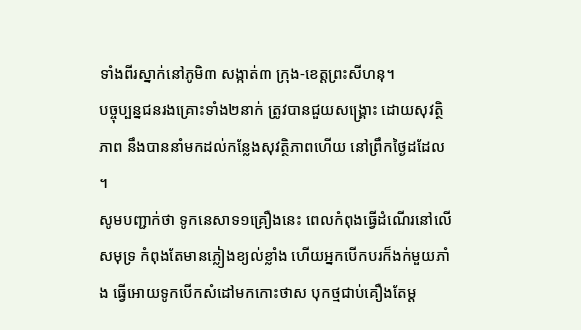ទាំងពីរស្នាក់នៅភូមិ៣ សង្កាត់៣ ក្រុង-ខេត្តព្រះសីហនុ។
បច្ចុប្បន្នជនរងគ្រោះទាំង២នាក់ ត្រូវបានជួយសង្គ្រោះ ដោយសុវត្ថិភាព នឹងបាននាំមកដល់កន្លែងសុវត្ថិភាពហើយ នៅព្រឹកថ្ងៃដដែល ។
សូមបញ្ជាក់ថា ទូកនេសាទ១គ្រឿងនេះ ពេលកំពុងធ្វើដំណើរនៅលើសមុទ្រ កំពុងតែមានភ្លៀងខ្យល់ខ្លាំង ហើយអ្នកបើកបរក៏ងក់មួយភាំង ធ្វើអោយទូកបើកសំដៅមកកោះថាស បុកថ្មជាប់គឿងតែម្ត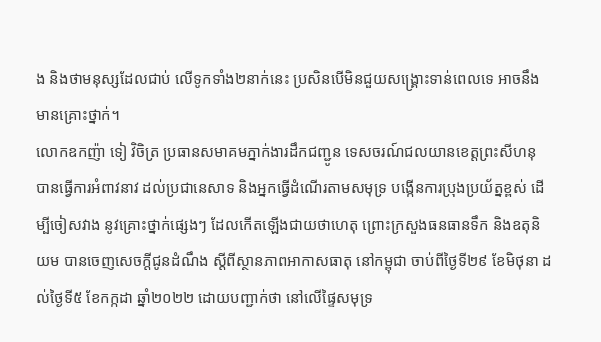ង និងថាមនុស្សដែលជាប់ លើទូកទាំង២នាក់នេះ ប្រសិនបើមិនជួយសង្គ្រោះទាន់ពេលទេ អាចនឹងមានគ្រោះថ្នាក់។
លោកឧកញ៉ា ទៀ វិចិត្រ ប្រធានសមាគមភ្នាក់ងារដឹកជញ្ជូន ទេសចរណ៍ជលយានខេត្តព្រះសីហនុ បានធ្វើការអំពាវនាវ ដល់ប្រជានេសាទ និងអ្នកធ្វើដំណើរតាមសមុទ្រ បង្កើនការប្រុងប្រយ័ត្នខ្ពស់ ដើម្បីចៀសវាង នូវគ្រោះថ្នាក់ផ្សេងៗ ដែលកើតឡើងជាយថាហេតុ ព្រោះក្រសួងធនធានទឹក និងឧតុនិយម បានចេញសេចក្តីជូនដំណឹង ស្តីពីស្ថានភាពអាកាសធាតុ នៅកម្ពុជា ចាប់ពីថ្ងៃទី២៩ ខែមិថុនា ដល់ថ្ងៃទី៥ ខែកក្កដា ឆ្នាំ២០២២ ដោយបញ្ជាក់ថា នៅលើផ្ទៃសមុទ្រ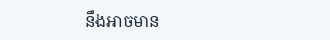នឹងអាចមាន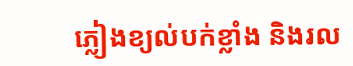ភ្លៀងខ្យល់បក់ខ្លាំង និងរល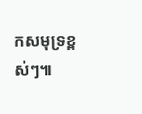កសមុទ្រខ្ពស់ៗ៕